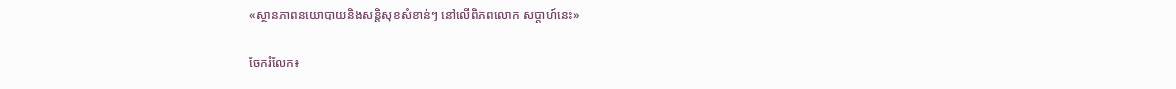«ស្ថានភាពនយោបាយនិងសន្តិសុខសំខាន់ៗ នៅលើពិភពលោក សប្តាហ៍នេះ»

ចែករំលែក៖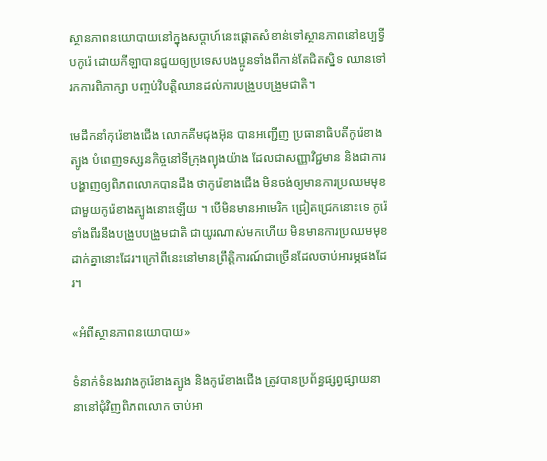ស្ថានភាពនយោបាយនៅក្នុងសប្តាហ៍នេះផ្តោតសំខាន់ទៅស្ថានភាពនៅឧប្បទ្វីបកូរ៉េ ដោយកីឡាបានជួយឲ្យប្រទេសបងប្អូនទាំងពីកាន់តែជិតស្និទ ឈានទៅរកការពិភាក្សា បញ្ចប់វិបត្តិឈានដល់ការបង្រួបបង្រួមជាតិ។

មេដឹកនាំកុរ៉េខាងជើង លោកគីមជុងអ៊ុន បានអញ្ជើញ ប្រធានាធិបតីកូរ៉េខាងត្បូង បំពេញទស្សនកិច្ចនៅទីក្រុងព្យុងយ៉ាង ដែលជាសញ្ញាវិជ្ជមាន និងជាការបង្ហាញឲ្យពិភពលោកបានដឹង ថាកូរ៉េខាងជើង មិនចង់ឲ្យមានការប្រឈមមុខជាមួយកូរ៉េខាងត្បូងនោះឡើយ ។ បើមិនមានអាមេរិក ជ្រៀតជ្រេកនោះទេ កូរ៉េទាំងពីរនឹងបង្រួបបង្រួមជាតិ ជាយូរណាស់មកហើយ មិនមានការប្រឈមមុខដាក់គ្នានោះដែរ។ក្រៅពីនេះនៅមានព្រឹត្តិការណ៍ជាច្រើនដែលចាប់អារម្ភផងដែរ។

«អំពីស្ថានភាពនយោបាយ»

ទំនាក់ទំនងរវាងកូរ៉េខាងត្បូង និងកូរ៉េខាងជើង ត្រូវបានប្រព័ន្ធផ្សព្វផ្សាយនានានៅជុំវិញពិភពលោក ចាប់អា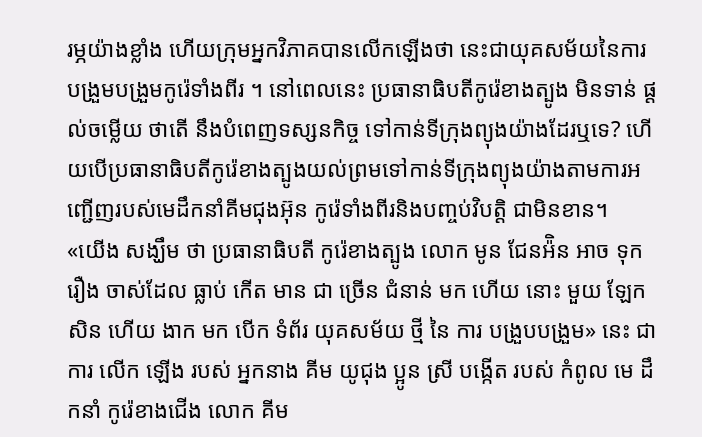រម្ភយ៉ាងខ្លាំង ហើយក្រុមអ្នកវិភាគបានលើកឡើងថា នេះជាយុគសម័យនៃការបង្រួមបង្រួមកូរ៉េទាំងពីរ ។ នៅពេលនេះ ប្រធានាធិបតីកូរ៉េខាងត្បូង មិនទាន់ ផ្តល់ចម្លើយ ថាតើ នឹងបំពេញទស្សនកិច្ច ទៅកាន់ទីក្រុងព្យុងយ៉ាងដែរឬទេ? ហើយបើប្រធានាធិបតីកូរ៉េខាងត្បូងយល់ព្រមទៅកាន់ទីក្រុងព្យុងយ៉ាងតាមការអញ្ជើញរបស់មេដឹកនាំគីមជុងអ៊ុន កូរ៉េទាំងពីរនិងបញ្ចប់វិបត្តិ ជាមិនខាន។
«យើង សង្ឃឹម ថា ប្រធានាធិបតី កូរ៉េខាងត្បូង លោក មូន ជែនអ៉ិន អាច ទុក រឿង ចាស់ដែល ធ្លាប់ កើត មាន ជា ច្រើន ជំនាន់ មក ហើយ នោះ មួយ ឡែក សិន ហើយ ងាក មក បើក ទំព័រ យុគសម័យ ថ្មី នៃ ការ បង្រួបបង្រួម» នេះ ជា ការ លើក ឡើង របស់ អ្នកនាង គីម យូជុង ប្អូន ស្រី បង្កើត របស់ កំពូល មេ ដឹកនាំ កូរ៉េខាងជើង លោក គីម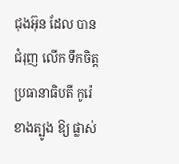ជុងអ៊ុន ដែល បាន ជំរុញ លើក ទឹកចិត្ត ប្រធានាធិបតី កូរ៉េខាងត្បូង ឱ្យ ផ្លាស់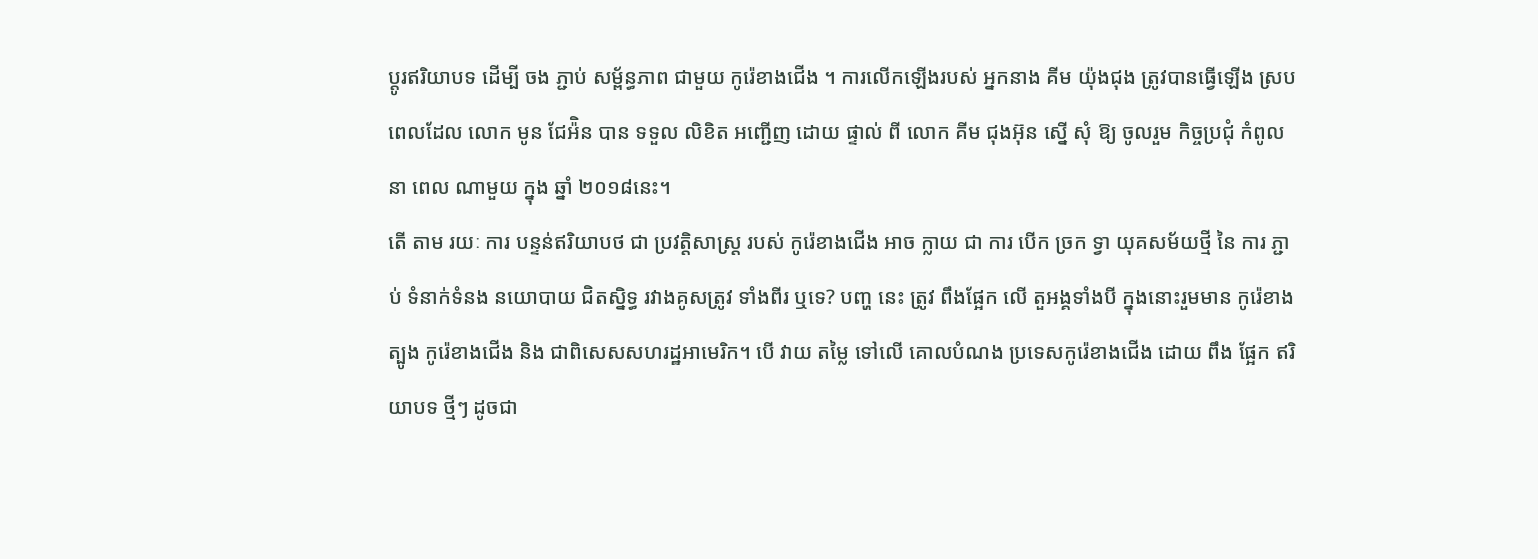ប្តូរឥរិយាបទ ដើម្បី ចង ភ្ជាប់ សម្ព័ន្ធភាព ជាមួយ កូរ៉េខាងជើង ។ ការលើកឡើងរបស់ អ្នកនាង គីម យ៉ុងជុង ត្រូវបានធ្វើឡើង ស្របពេលដែល លោក មូន ជែអ៉ិន បាន ទទួល លិខិត អញ្ជើញ ដោយ ផ្ទាល់ ពី លោក គីម ជុងអ៊ុន ស្នើ សុំ ឱ្យ ចូលរួម កិច្ចប្រជុំ កំពូល នា ពេល ណាមួយ ក្នុង ឆ្នាំ ២០១៨នេះ។
តើ តាម រយៈ ការ បន្ទន់ឥរិយាបថ ជា ប្រវត្តិសាស្ត្រ របស់ កូរ៉េខាងជើង អាច ក្លាយ ជា ការ បើក ច្រក ទ្វា យុគសម័យថ្មី នៃ ការ ភ្ជាប់ ទំនាក់ទំនង នយោបាយ ជិតស្និទ្ធ រវាងគូសត្រូវ ទាំងពីរ ឬទេ? បញ្ហ នេះ ត្រូវ ពឹងផ្អែក លើ តួអង្គទាំងបី ក្នុងនោះរួមមាន កូរ៉េខាងត្បូង កូរ៉េខាងជើង និង ជាពិសេសសហរដ្ឋអាមេរិក។ បើ វាយ តម្លៃ ទៅលើ គោលបំណង ប្រទេសកូរ៉េខាងជើង ដោយ ពឹង ផ្អែក ឥរិយាបទ ថ្មីៗ ដូចជា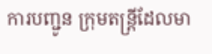ការបញ្ជូន ក្រុមតន្រ្តីដែលមា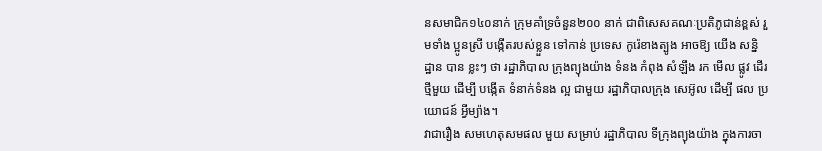នសមាជិក១៤០នាក់ ក្រុមគាំទ្រចំនួន២០០ នាក់ ជាពិសេសគណៈប្រតិភូជាន់ខ្ពស់ រួមទាំង ប្អូនស្រី បង្កើតរបស់ខ្លួន ទៅកាន់ ប្រទេស កូរ៉េខាងត្បូង អាចឱ្យ យើង សន្និដ្ឋាន បាន ខ្លះៗ ថា រដ្ឋាភិបាល ក្រុងព្យុងយ៉ាង ទំនង កំពុង សំឡឹង រក មើល ផ្លូវ ដើរ ថ្មីមួយ ដើម្បី បង្កើត ទំនាក់ទំនង ល្អ ជាមួយ រដ្ឋាភិបាលក្រុង សេអ៊ូល ដើម្បី ផល ប្រយោជន៍ អ្វីម្យ៉ាង។
វាជារឿង សមហេតុសមផល មួយ សម្រាប់ រដ្ឋាភិបាល ទីក្រុងព្យុងយ៉ាង ក្នុងការចា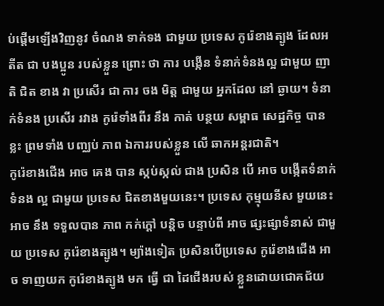ប់ផ្តើមឡើងវិញនូវ ចំណង ទាក់ទង ជាមួយ ប្រទេស កូរ៉េខាងត្បូង ដែលអតីត ជា បងប្អូន របស់ខ្លួន ព្រោះ ថា ការ បង្កើន ទំនាក់ទំនងល្អ ជាមួយ ញាតិ ជិត ខាង វា ប្រសើរ ជា ការ ចង មិត្ត ជាមួយ អ្នកដែល នៅ ឆ្ងាយ។ ទំនាក់ទំនង ប្រសើរ រវាង កូរ៉េទាំងពីរ នឹង កាត់ បន្ថយ សម្ពាធ សេដ្ឋកិច្ច បាន ខ្លះ ព្រមទាំង បញ្ឈប់ ភាព ឯការរបស់ខ្លួន លើ ឆាកអន្តរជាតិ។
កូរ៉េខាងជើង អាច គេង បាន ស្កប់ស្កល់ ជាង ប្រសិន បើ អាច បង្កើតទំនាក់ទំនង ល្អ ជាមួយ ប្រទេស ជិតខាងមួយនេះ។ ប្រទេស កុម្មុយនីស មួយនេះ អាច នឹង ទទួលបាន ភាព កក់ក្ដៅ បន្តិច បន្ទាប់ពី អាច ផ្សះផ្សាទំនាស់ ជាមួយ ប្រទេស កូរ៉េខាងត្បូង។ ម្យ៉ាងទៀត ប្រសិនបើប្រទេស កូរ៉េខាងជើង អាច ទាញយក កូរ៉េខាងត្បូង មក ធ្វើ ជា ដៃជើងរបស់ ខ្លួនដោយជោគជ័យ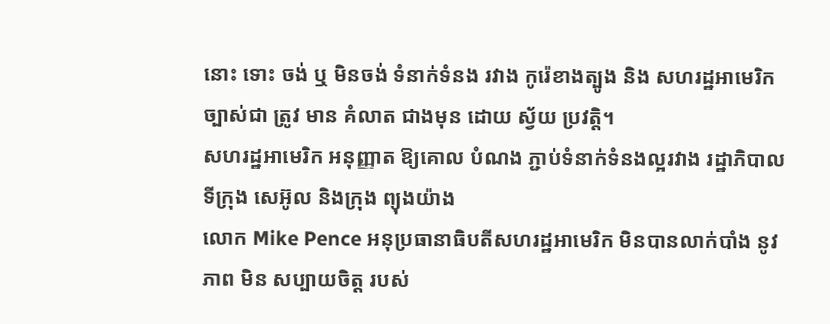នោះ ទោះ ចង់ ឬ មិនចង់ ទំនាក់ទំនង រវាង កូរ៉េខាងត្បូង និង សហរដ្ឋអាមេរិក ច្បាស់ជា ត្រូវ មាន គំលាត ជាងមុន ដោយ ស្វ័យ ប្រវត្តិ។
សហរដ្ឋអាមេរិក អនុញ្ញាត ឱ្យគោល បំណង ភ្ជាប់ទំនាក់ទំនងល្អរវាង រដ្ឋាភិបាល ទីក្រុង សេអ៊ូល និងក្រុង ព្យុងយ៉ាង
លោក Mike Pence អនុប្រធានាធិបតីសហរដ្ឋអាមេរិក មិនបានលាក់បាំង នូវ ភាព មិន សប្បាយចិត្ត របស់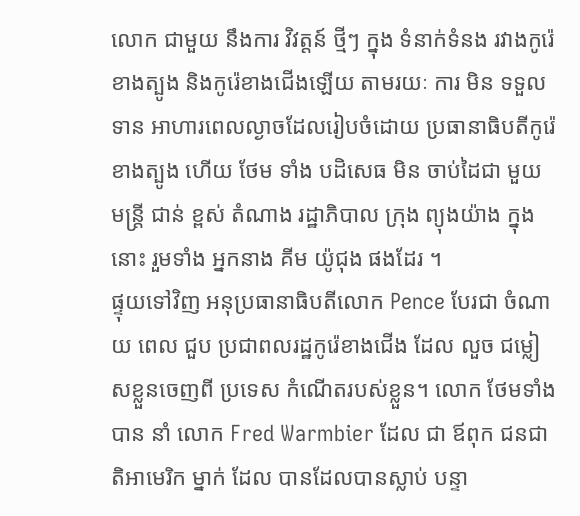លោក ជាមួយ នឹងការ វិវត្តន៍ ថ្មីៗ ក្នុង ទំនាក់ទំនង រវាងកូរ៉េខាងត្បូង និងកូរ៉េខាងជើងឡើយ តាមរយៈ ការ មិន ទទួល ទាន អាហារពេលល្ងាចដែលរៀបចំដោយ ប្រធានាធិបតីកូរ៉េខាងត្បូង ហើយ ថែម ទាំង បដិសេធ មិន ចាប់ដៃជា មួយ មន្ត្រី ជាន់ ខ្ពស់ តំណាង រដ្ឋាភិបាល ក្រុង ព្យុងយ៉ាង ក្នុងនោះ រួមទាំង អ្នកនាង គីម យ៉ូជុង ផងដែរ ។
ផ្ទុយទៅវិញ អនុប្រធានាធិបតីលោក Pence បែរជា ចំណាយ ពេល ជួប ប្រជាពលរដ្ឋកូរ៉េខាងជើង ដែល លួច ជម្លៀសខ្លួនចេញពី ប្រទេស កំណើតរបស់ខ្លួន។ លោក ថែមទាំង បាន នាំ លោក Fred Warmbier ដែល ជា ឪពុក ជនជាតិអាមេរិក ម្នាក់ ដែល បានដែលបានស្លាប់ បន្ទា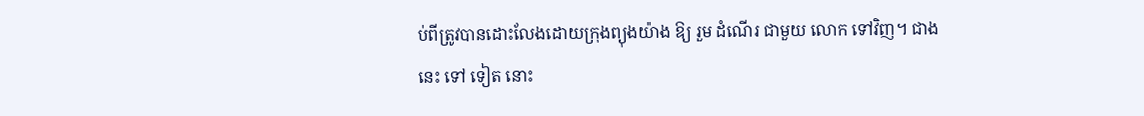ប់ពីត្រូវបានដោះលែងដោយក្រុងព្យុងយ៉ាង ឱ្យ រួម ដំណើរ ជាមួយ លោក ទៅវិញ។ ជាង នេះ ទៅ ទៀត នោះ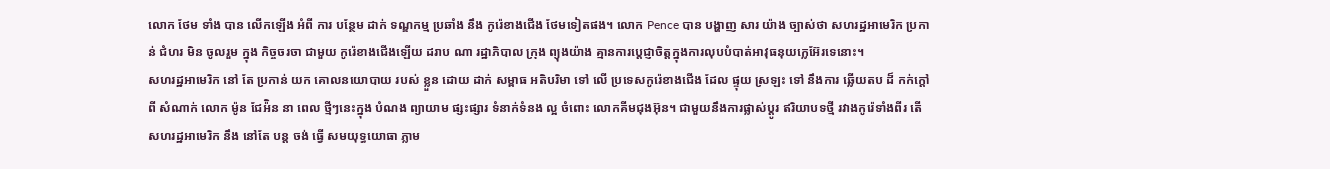លោក ថែម ទាំង បាន លើកឡើង អំពី ការ បន្ថែម ដាក់ ទណ្ឌកម្ម ប្រឆាំង នឹង កូរ៉េខាងជើង ថែមទៀតផង។ លោក Pence បាន បង្ហាញ សារ យ៉ាង ច្បាស់ថា សហរដ្ឋអាមេរិក ប្រកាន់ ជំហរ មិន ចូលរួម ក្នុង កិច្ចចរចា ជាមួយ កូរ៉េខាងជើងឡើយ ដរាប ណា រដ្ឋាភិបាល ក្រុង ព្យុងយ៉ាង គ្មានការប្តេជ្ញាចិត្តក្នុងការលុបបំបាត់អាវុធនុយក្លេអ៊ែរទេនោះ។
សហរដ្ឋអាមេរិក នៅ តែ ប្រកាន់ យក គោលនយោបាយ របស់ ខ្លួន ដោយ ដាក់ សម្ពាធ អតិបរិមា ទៅ លើ ប្រទេសកូរ៉េខាងជើង ដែល ផ្ទុយ ស្រឡះ ទៅ នឹងការ ឆ្លើយតប ដ៏ កក់ក្តៅ ពី សំណាក់ លោក ម៉ូន ជែអ៉ិន នា ពេល ថ្មីៗនេះក្នុង បំណង ព្យាយាម ផ្សះផ្សារ ទំនាក់ទំនង ល្អ ចំពោះ លោកគីមជុងអ៊ុន។ ជាមួយនឹងការផ្លាស់ប្តូរ ឥរិយាបទថ្មី រវាងកូរ៉េទាំងពីរ តើ សហរដ្ឋអាមេរិក នឹង នៅតែ បន្ត ចង់ ធ្វើ សមយុទ្ធយោធា ភ្លាម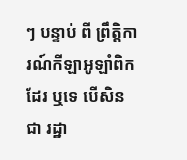ៗ បន្ទាប់ ពី ព្រឹត្តិការណ៍កីឡាអូឡាំពិក ដែរ ឬទេ បើសិនជា រដ្ឋា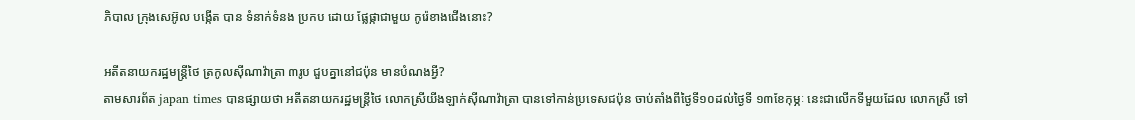ភិបាល ក្រុងសេអ៊ូល បង្កើត បាន ទំនាក់ទំនង ប្រកប ដោយ ផ្លែផ្កាជាមួយ កូរ៉េខាងជើងនោះ?

អតីតនាយករដ្ឋមន្ត្រីថៃ ត្រកូលស៊ីណាវ៉ាត្រា ៣រូប ជួបគ្នានៅជប៉ុន មានបំណងអ្វី?
តាមសារព័ត japan times បានផ្សាយថា អតីតនាយករដ្ឋមន្ត្រីថៃ លោកស្រីយីងឡាក់ស៊ីណាវ៉ាត្រា បានទៅកាន់ប្រទេសជប៉ុន ចាប់តាំងពីថ្ងៃទី១០ដល់ថ្ងៃទី ១៣ខែកុម្ភៈ នេះជាលើកទីមួយដែល លោកស្រី ទៅ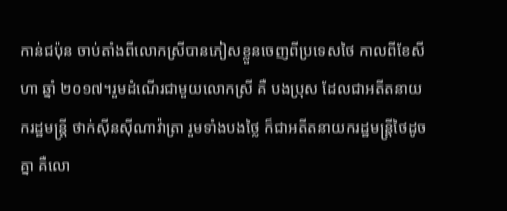កាន់ជប៉ុន ចាប់តាំងពីលោកស្រីបានភៀសខ្លួនចេញពីប្រទេសថៃ កាលពីខែសីហា ឆ្នាំ ២០១៧។រួមដំណើរជាមួយលោកស្រី គឺ បងប្រុស ដែលជាអតីតនាយករដ្ឋមន្ត្រី ថាក់ស៊ីនស៊ីណាវ៉ាត្រា រួមទាំងបងថ្លៃ ក៏ជាអតីតនាយករដ្ឋមន្ត្រីថៃដូចគ្នា គឺលោ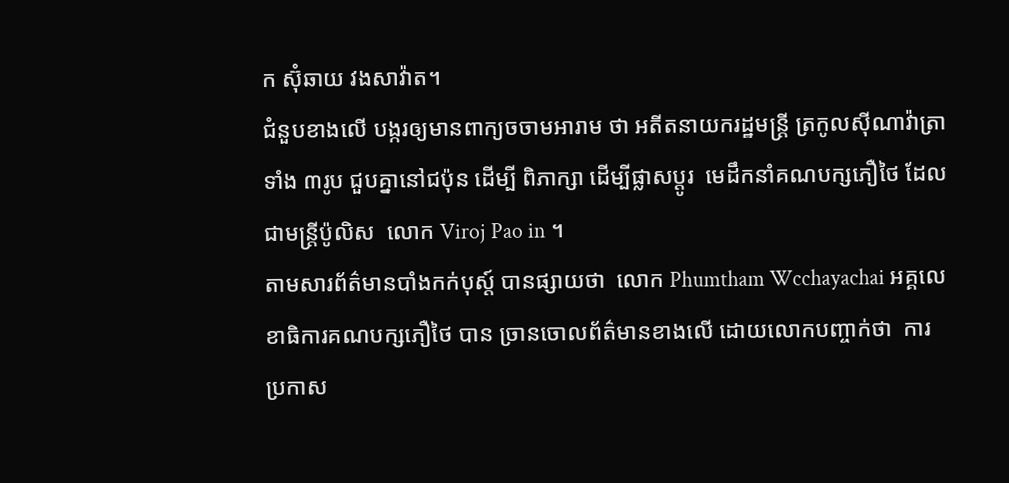ក ស៊ុំឆាយ វងសាវ៉ាត។
ជំនួបខាងលើ បង្ករឲ្យមានពាក្យចចាមអារាម ថា អតីតនាយករដ្ឋមន្ត្រី ត្រកូលស៊ីណាវ៉ាត្រា ទាំង ៣រូប ជួបគ្នានៅជប៉ុន ដើម្បី ពិភាក្សា ដើម្បីផ្លាសប្តូរ  មេដឹកនាំគណបក្សភឿថៃ ដែលជាមន្ត្រីប៉ូលិស  លោក Viroj Pao in ។
តាមសារព័ត៌មានបាំងកក់បុស្ត៍ បានផ្សាយថា  លោក Phumtham Wcchayachai អគ្គលេខាធិការគណបក្សភឿថៃ បាន ច្រានចោលព័ត៌មានខាងលើ ដោយលោកបញ្ចាក់ថា  ការប្រកាស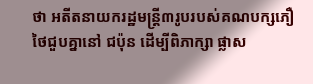ថា អតីតនាយករដ្ឋមន្ត្រី៣រូបរបស់គណបក្សភឿថៃជួបគ្នានៅ ជប៉ុន ដើម្បីពិភាក្សា ផ្លាស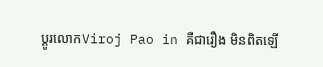ប្តូរលោកViroj Pao in គឺជារឿង មិនពិតឡើ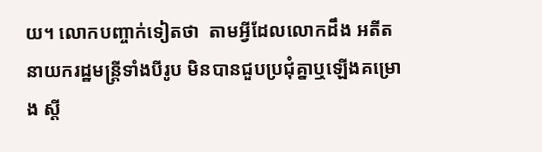យ។ លោកបញ្ចាក់ទៀតថា  តាមអ្វីដែលលោកដឹង អតីតនាយករដ្ឋមន្ត្រីទាំងបីរូប មិនបានជួបប្រជុំគ្នាឬឡើងគម្រោង ស្តី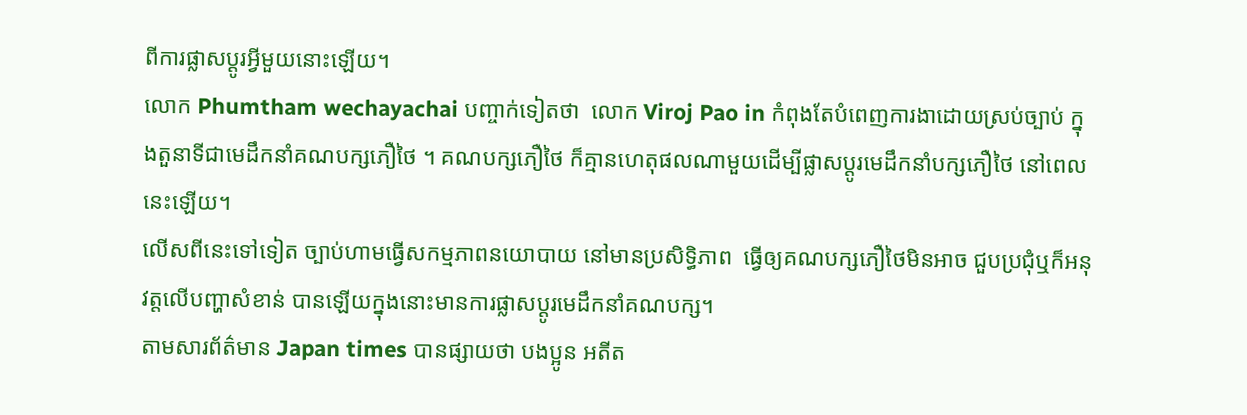ពីការផ្លាសប្តូរអ្វីមួយនោះឡើយ។
លោក Phumtham wechayachai បញ្ចាក់ទៀតថា  លោក Viroj Pao in កំពុងតែបំពេញការងាដោយស្រប់ច្បាប់ ក្នុងតួនាទីជាមេដឹកនាំគណបក្សភឿថៃ ។ គណបក្សភឿថៃ ក៏គ្មានហេតុផលណាមួយដើម្បីផ្លាសប្តូរមេដឹកនាំបក្សភឿថៃ នៅពេលនេះឡើយ។
លើសពីនេះទៅទៀត ច្បាប់ហាមធ្វើសកម្មភាពនយោបាយ នៅមានប្រសិទ្ធិភាព  ធ្វើឲ្យគណបក្សភឿថៃមិនអាច ជួបប្រជុំឬក៏អនុវត្តលើបញ្ហាសំខាន់ បានឡើយក្នុងនោះមានការផ្លាសប្តូរមេដឹកនាំគណបក្ស។
តាមសារព័ត៌មាន Japan times បានផ្សាយថា បងប្អូន អតីត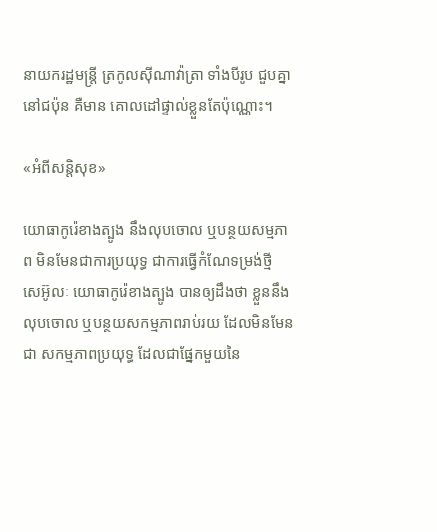នាយករដ្ឋមន្ត្រី ត្រកូលស៊ីណាវ៉ាត្រា ទាំងបីរូប ជួបគ្នានៅជប៉ុន គឺមាន គោលដៅផ្ទាល់ខ្លួនតែប៉ុណ្ណោះ។

«អំពីសន្តិសុខ»

យោធាកូរ៉េខាងត្បូង នឹងលុបចោល ឬបន្ថយសម្មភាព មិនមែនជាការប្រយុទ្ធ ជាការធ្វើកំណែទម្រង់ថ្មី
សេអ៊ូលៈ យោធាកូរ៉េខាងត្បូង បានឲ្យដឹងថា ខ្លួននឹងលុបចោល ឬបន្ថយសកម្មភាពរាប់រយ ដែលមិនមែនជា សកម្មភាពប្រយុទ្ធ ដែលជាផ្នែកមួយនៃ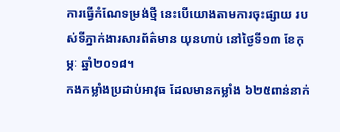ការធ្វើកំណែទម្រង់ថ្មី នេះបើយោងតាមការចុះផ្សាយ របស់ទីភ្នាក់ងារសារព័ត៌មាន យុនហាប់ នៅថ្ងៃទី១៣ ខែកុម្ភៈ ឆ្នាំ២០១៨។
កងកម្លាំងប្រដាប់អាវុធ ដែលមានកម្លាំង ៦២៥ពាន់នាក់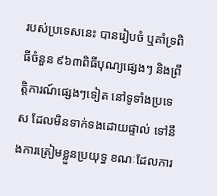របស់ប្រទេសនេះ បានរៀបចំ ឬគាំទ្រពិធីចំនួន ៩៦៣ពិធីបុណ្យផ្សេងៗ និងព្រឹត្តិការណ៍ផ្សេងៗទៀត នៅទូទាំងប្រទេស ដែលមិនទាក់ទងដោយផ្ទាល់ ទៅនឹងការត្រៀមខ្លួនប្រយុទ្ធ ខណៈដែលការ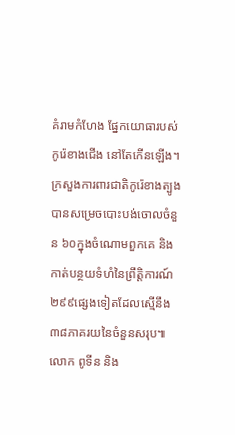គំរាមកំហែង ផ្នែកយោធារបស់កូរ៉េខាងជើង នៅតែកើនឡើង។
ក្រសួងការពារជាតិកូរ៉េខាងត្បូង បានសម្រេចបោះបង់ចោលចំនួន ៦០ក្នុងចំណោមពួកគេ និងកាត់បន្ថយទំហំនៃព្រឹត្តិការណ៍ ២៩៩ផ្សេងទៀតដែលស្មើនឹង ៣៨ភាគរយនៃចំនួនសរុប៕
លោក ពូទីន និង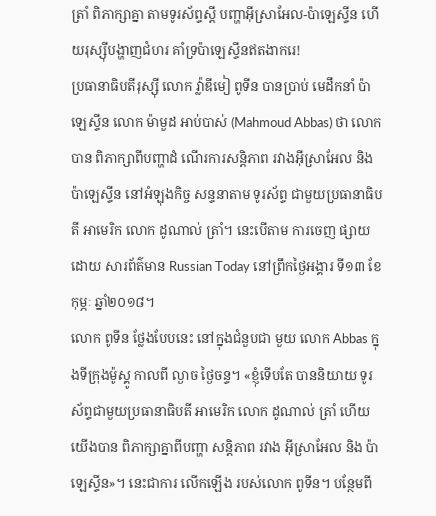ត្រាំ ពិភាក្សាគ្នា តាមទូរស័ព្ទស្តី បញ្ហាអ៊ីស្រាអែល-ប៉ាឡេស្ទីន ហើយរុស្ស៊ីបង្ហាញជំហរ គាំទ្រប៉ាឡេស្ទីនឥតងាករេ!
ប្រធានាធិបតីរុស្ស៊ី លោក វ្ល៉ាឌីមៀ ពូទីន បានប្រាប់ មេដឹកនាំ ប៉ាឡេស្ទីន លោក ម៉ាមួដ អាប់បាស់ (Mahmoud Abbas) ថា លោកបាន ពិភាក្សាពីបញ្ហាដំ ណើរការសន្តិភាព រវាងអ៊ីស្រាអែល និងប៉ាឡេស្ទីន នៅអំឡុងកិច្ច សន្ទនាតាម ទូរស័ព្ទ ជាមួយប្រធានាធិបតី អាមេរិក លោក ដូណាល់ ត្រាំ។ នេះបើតាម ការចេញ ផ្សាយ ដោយ សារព័ត៌មាន Russian Today នៅព្រឹកថ្ងៃអង្គារ ទី១៣ ខែកុម្ភៈ ឆ្នាំ២០១៨។
លោក ពូទីន ថ្លែងបែបនេះ នៅក្នុងជំនួបជា មួយ លោក Abbas ក្នុងទីក្រុងម៉ូស្គូ កាលពី ល្ងាច ថ្ងៃចន្ទ។ «ខ្ញុំទើបតែ បាននិយាយ ទូរស័ព្ទជាមួយប្រធានាធិបតី អាមេរិក លោក ដូណាល់ ត្រាំ ហើយយើងបាន ពិភាក្សាគ្នាពីបញ្ហា សន្តិភាព រវាង អ៊ីស្រាអែល និង ប៉ាឡេស្ទីន»។ នេះជាការ លើកឡើង របស់លោក ពូទីន។ បន្ថែមពី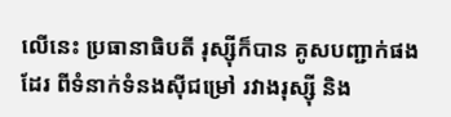លើនេះ ប្រធានាធិបតី រុស្ស៊ីក៏បាន គូសបញ្ជាក់ផង ដែរ ពីទំនាក់ទំនងស៊ីជម្រៅ រវាងរុស្ស៊ី និង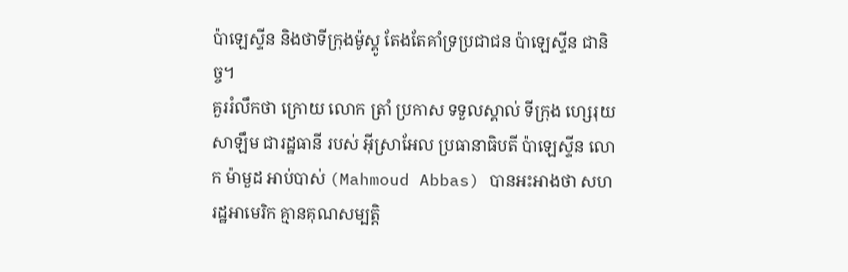ប៉ាឡេស្ទីន និងថាទីក្រុងម៉ូស្គូ តែងតែគាំទ្រប្រជាជន ប៉ាឡេស្ទីន ជានិច្ច។
គួររំលឹកថា ក្រោយ លោក ត្រាំ ប្រកាស ទទួលស្គាល់ ទីក្រុង ហ្សេរុយសាឡឹម ជារដ្ឋធានី របស់ អ៊ីស្រាអែល ប្រធានាធិបតី ប៉ាឡេស្ទីន លោក ម៉ាមួដ អាប់បាស់ (Mahmoud Abbas) បានអះអាងថា សហរដ្ឋអាមេរិក គ្មានគុណសម្បតិ្ត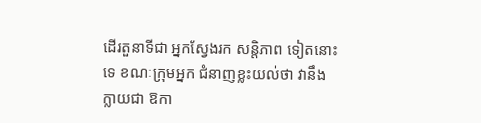ដើរតួនាទីជា អ្នកស្វែងរក សន្តិភាព ទៀតនោះទេ ខណៈក្រុមអ្នក ជំនាញខ្លះយល់ថា វានឹងក្លាយជា ឱកា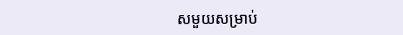សមួយសម្រាប់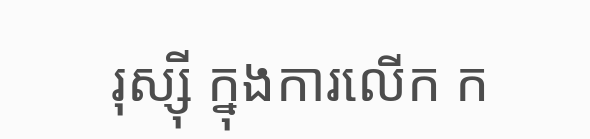រុស្ស៊ី ក្នុងការលើក ក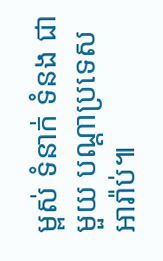ម្ពស់ ទំនាក់ ទំនង ជាមួយ បណ្ដាប្រទេស អារ៉ាប់៕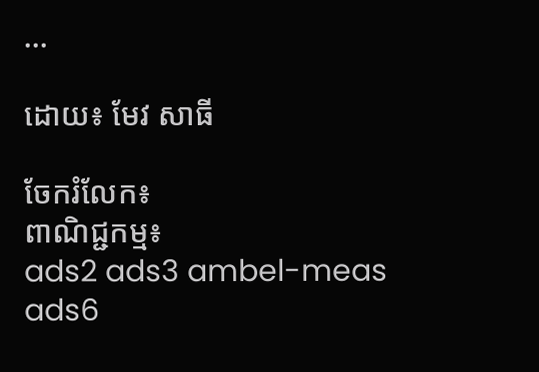...

ដោយ៖ មែវ សាធី

ចែករំលែក៖
ពាណិជ្ជកម្ម៖
ads2 ads3 ambel-meas ads6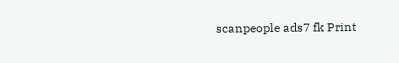scanpeople ads7 fk Print